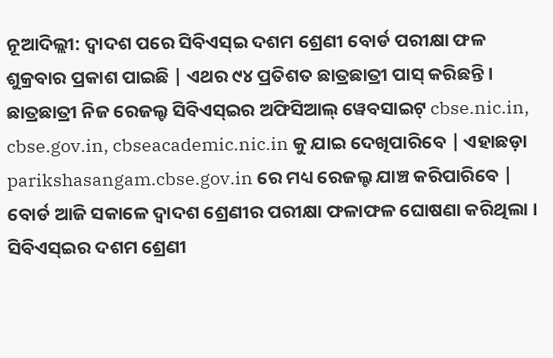ନୂଆଦିଲ୍ଲୀ: ଦ୍ବାଦଶ ପରେ ସିବିଏସ୍ଇ ଦଶମ ଶ୍ରେଣୀ ବୋର୍ଡ ପରୀକ୍ଷା ଫଳ ଶୁକ୍ରବାର ପ୍ରକାଶ ପାଇଛି | ଏଥର ୯୪ ପ୍ରତିଶତ ଛାତ୍ରଛାତ୍ରୀ ପାସ୍ କରିଛନ୍ତି । ଛାତ୍ରଛାତ୍ରୀ ନିଜ ରେଜଲ୍ଟ ସିବିଏସ୍ଇର ଅଫିସିଆଲ୍ ୱେବସାଇଟ୍ cbse.nic.in, cbse.gov.in, cbseacademic.nic.in କୁ ଯାଇ ଦେଖିପାରିବେ | ଏହାଛଡ଼ା parikshasangam.cbse.gov.in ରେ ମଧ୍ୟ ରେଜଲ୍ଟ ଯାଞ୍ଚ କରିପାରିବେ | ବୋର୍ଡ ଆଜି ସକାଳେ ଦ୍ୱାଦଶ ଶ୍ରେଣୀର ପରୀକ୍ଷା ଫଳାଫଳ ଘୋଷଣା କରିଥିଲା ।
ସିବିଏସ୍ଇର ଦଶମ ଶ୍ରେଣୀ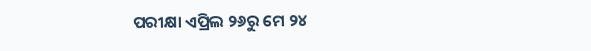ପରୀକ୍ଷା ଏପ୍ରିଲ ୨୬ରୁ ମେ ୨୪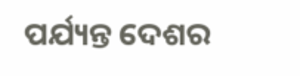ପର୍ଯ୍ୟନ୍ତ ଦେଶର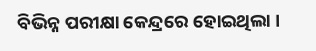ବିଭିନ୍ନ ପରୀକ୍ଷା କେନ୍ଦ୍ରରେ ହୋଇଥିଲା ।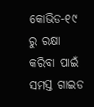କୋଭିଡ-୧୯ ରୁ ରକ୍ଷା କରିବା ପାଇଁ ସମସ୍ତ ଗାଇଡ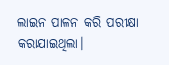ଲାଇନ ପାଳନ କରି ପରୀକ୍ଷା କରାଯାଇଥିଲା।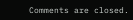Comments are closed.